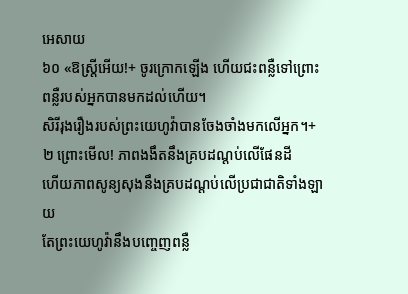អេសាយ
៦០ «ឱស្ត្រីអើយ!+ ចូរក្រោកឡើង ហើយជះពន្លឺទៅព្រោះពន្លឺរបស់អ្នកបានមកដល់ហើយ។
សិរីរុងរឿងរបស់ព្រះយេហូវ៉ាបានចែងចាំងមកលើអ្នក។+
២ ព្រោះមើល! ភាពងងឹតនឹងគ្របដណ្ដប់លើផែនដី
ហើយភាពសូន្យសុងនឹងគ្របដណ្ដប់លើប្រជាជាតិទាំងឡាយ
តែព្រះយេហូវ៉ានឹងបញ្ចេញពន្លឺ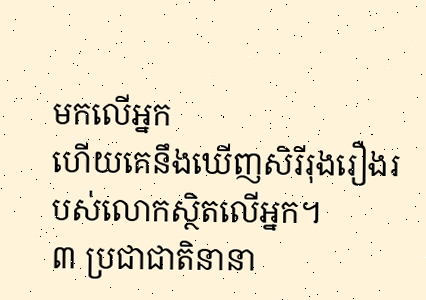មកលើអ្នក
ហើយគេនឹងឃើញសិរីរុងរឿងរបស់លោកស្ថិតលើអ្នក។
៣ ប្រជាជាតិនានា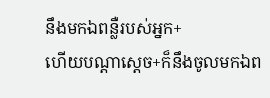នឹងមកឯពន្លឺរបស់អ្នក+
ហើយបណ្ដាស្ដេច+ក៏នឹងចូលមកឯព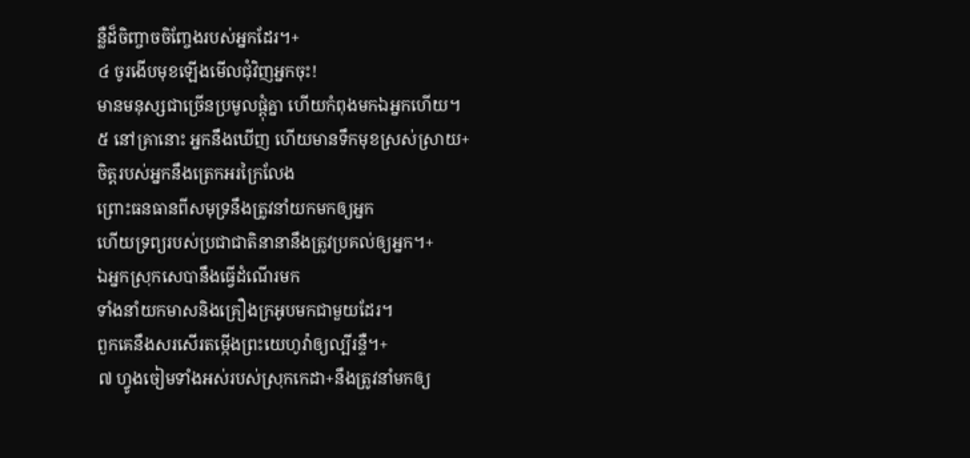ន្លឺដ៏ចិញ្ចាចចិញ្ចែងរបស់អ្នកដែរ។+
៤ ចូរងើបមុខឡើងមើលជុំវិញអ្នកចុះ!
មានមនុស្សជាច្រើនប្រមូលផ្ដុំគ្នា ហើយកំពុងមកឯអ្នកហើយ។
៥ នៅគ្រានោះ អ្នកនឹងឃើញ ហើយមានទឹកមុខស្រស់ស្រាយ+
ចិត្តរបស់អ្នកនឹងត្រេកអរក្រៃលែង
ព្រោះធនធានពីសមុទ្រនឹងត្រូវនាំយកមកឲ្យអ្នក
ហើយទ្រព្យរបស់ប្រជាជាតិនានានឹងត្រូវប្រគល់ឲ្យអ្នក។+
ឯអ្នកស្រុកសេបានឹងធ្វើដំណើរមក
ទាំងនាំយកមាសនិងគ្រឿងក្រអូបមកជាមួយដែរ។
ពួកគេនឹងសរសើរតម្កើងព្រះយេហូវ៉ាឲ្យល្បីរន្ទឺ។+
៧ ហ្វូងចៀមទាំងអស់របស់ស្រុកកេដា+នឹងត្រូវនាំមកឲ្យ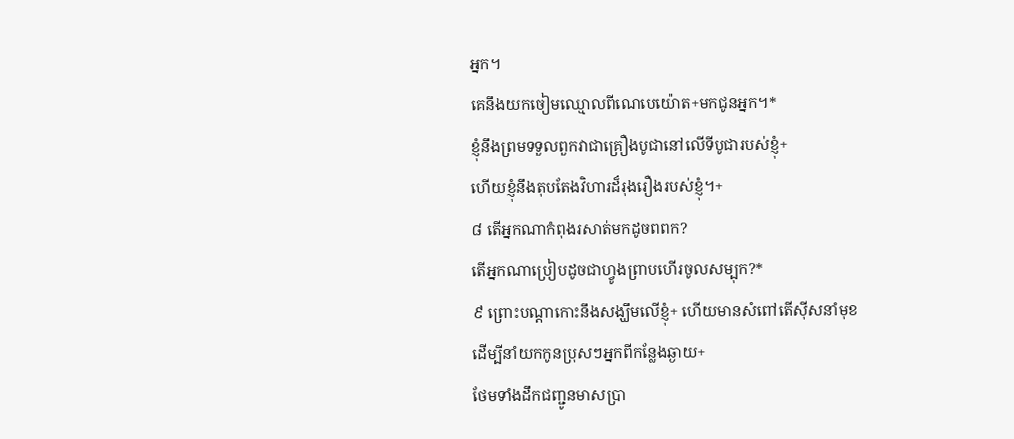អ្នក។
គេនឹងយកចៀមឈ្មោលពីណេបេយ៉ោត+មកជូនអ្នក។*
ខ្ញុំនឹងព្រមទទួលពួកវាជាគ្រឿងបូជានៅលើទីបូជារបស់ខ្ញុំ+
ហើយខ្ញុំនឹងតុបតែងវិហារដ៏រុងរឿងរបស់ខ្ញុំ។+
៨ តើអ្នកណាកំពុងរសាត់មកដូចពពក?
តើអ្នកណាប្រៀបដូចជាហ្វូងព្រាបហើរចូលសម្បុក?*
៩ ព្រោះបណ្ដាកោះនឹងសង្ឃឹមលើខ្ញុំ+ ហើយមានសំពៅតើស៊ីសនាំមុខ
ដើម្បីនាំយកកូនប្រុសៗអ្នកពីកន្លែងឆ្ងាយ+
ថែមទាំងដឹកជញ្ជូនមាសប្រា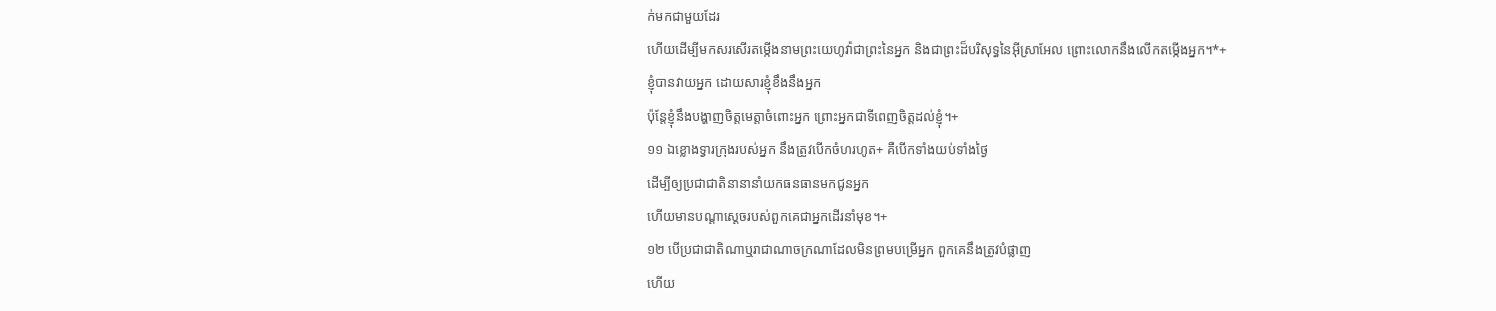ក់មកជាមួយដែរ
ហើយដើម្បីមកសរសើរតម្កើងនាមព្រះយេហូវ៉ាជាព្រះនៃអ្នក និងជាព្រះដ៏បរិសុទ្ធនៃអ៊ីស្រាអែល ព្រោះលោកនឹងលើកតម្កើងអ្នក។*+
ខ្ញុំបានវាយអ្នក ដោយសារខ្ញុំខឹងនឹងអ្នក
ប៉ុន្តែខ្ញុំនឹងបង្ហាញចិត្តមេត្តាចំពោះអ្នក ព្រោះអ្នកជាទីពេញចិត្តដល់ខ្ញុំ។+
១១ ឯខ្លោងទ្វារក្រុងរបស់អ្នក នឹងត្រូវបើកចំហរហូត+ គឺបើកទាំងយប់ទាំងថ្ងៃ
ដើម្បីឲ្យប្រជាជាតិនានានាំយកធនធានមកជូនអ្នក
ហើយមានបណ្ដាស្ដេចរបស់ពួកគេជាអ្នកដើរនាំមុខ។+
១២ បើប្រជាជាតិណាឬរាជាណាចក្រណាដែលមិនព្រមបម្រើអ្នក ពួកគេនឹងត្រូវបំផ្លាញ
ហើយ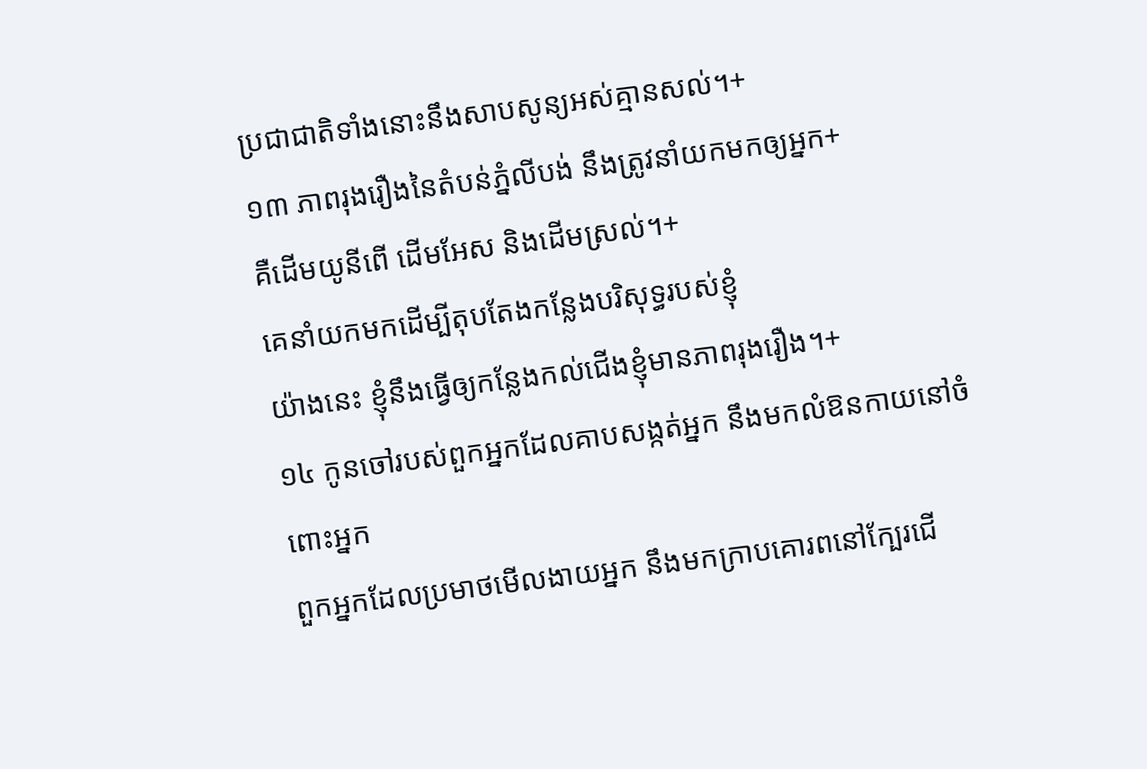ប្រជាជាតិទាំងនោះនឹងសាបសូន្យអស់គ្មានសល់។+
១៣ ភាពរុងរឿងនៃតំបន់ភ្នំលីបង់ នឹងត្រូវនាំយកមកឲ្យអ្នក+
គឺដើមយូនីពើ ដើមអែស និងដើមស្រល់។+
គេនាំយកមកដើម្បីតុបតែងកន្លែងបរិសុទ្ធរបស់ខ្ញុំ
យ៉ាងនេះ ខ្ញុំនឹងធ្វើឲ្យកន្លែងកល់ជើងខ្ញុំមានភាពរុងរឿង។+
១៤ កូនចៅរបស់ពួកអ្នកដែលគាបសង្កត់អ្នក នឹងមកលំឱនកាយនៅចំពោះអ្នក
ពួកអ្នកដែលប្រមាថមើលងាយអ្នក នឹងមកក្រាបគោរពនៅក្បែរជើ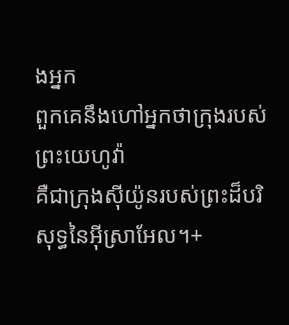ងអ្នក
ពួកគេនឹងហៅអ្នកថាក្រុងរបស់ព្រះយេហូវ៉ា
គឺជាក្រុងស៊ីយ៉ូនរបស់ព្រះដ៏បរិសុទ្ធនៃអ៊ីស្រាអែល។+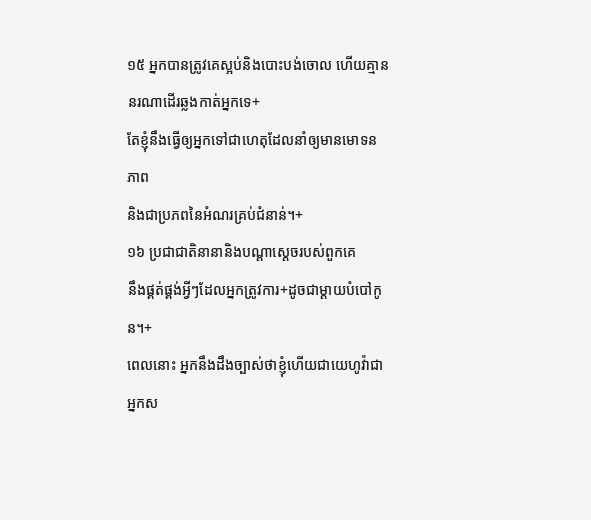១៥ អ្នកបានត្រូវគេស្អប់និងបោះបង់ចោល ហើយគ្មាននរណាដើរឆ្លងកាត់អ្នកទេ+
តែខ្ញុំនឹងធ្វើឲ្យអ្នកទៅជាហេតុដែលនាំឲ្យមានមោទនភាព
និងជាប្រភពនៃអំណរគ្រប់ជំនាន់។+
១៦ ប្រជាជាតិនានានិងបណ្ដាស្ដេចរបស់ពួកគេ
នឹងផ្គត់ផ្គង់អ្វីៗដែលអ្នកត្រូវការ+ដូចជាម្ដាយបំបៅកូន។+
ពេលនោះ អ្នកនឹងដឹងច្បាស់ថាខ្ញុំហើយជាយេហូវ៉ាជាអ្នកស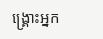ង្គ្រោះអ្នក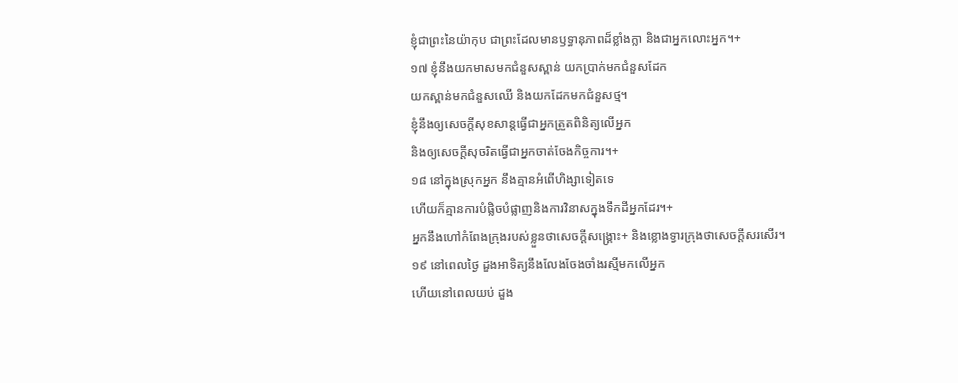ខ្ញុំជាព្រះនៃយ៉ាកុប ជាព្រះដែលមានឫទ្ធានុភាពដ៏ខ្លាំងក្លា និងជាអ្នកលោះអ្នក។+
១៧ ខ្ញុំនឹងយកមាសមកជំនួសស្ពាន់ យកប្រាក់មកជំនួសដែក
យកស្ពាន់មកជំនួសឈើ និងយកដែកមកជំនួសថ្ម។
ខ្ញុំនឹងឲ្យសេចក្ដីសុខសាន្តធ្វើជាអ្នកត្រួតពិនិត្យលើអ្នក
និងឲ្យសេចក្ដីសុចរិតធ្វើជាអ្នកចាត់ចែងកិច្ចការ។+
១៨ នៅក្នុងស្រុកអ្នក នឹងគ្មានអំពើហិង្សាទៀតទេ
ហើយក៏គ្មានការបំផ្លិចបំផ្លាញនិងការវិនាសក្នុងទឹកដីអ្នកដែរ។+
អ្នកនឹងហៅកំពែងក្រុងរបស់ខ្លួនថាសេចក្ដីសង្គ្រោះ+ និងខ្លោងទ្វារក្រុងថាសេចក្ដីសរសើរ។
១៩ នៅពេលថ្ងៃ ដួងអាទិត្យនឹងលែងចែងចាំងរស្មីមកលើអ្នក
ហើយនៅពេលយប់ ដួង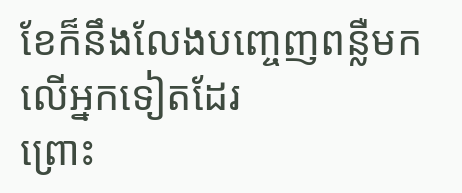ខែក៏នឹងលែងបញ្ចេញពន្លឺមកលើអ្នកទៀតដែរ
ព្រោះ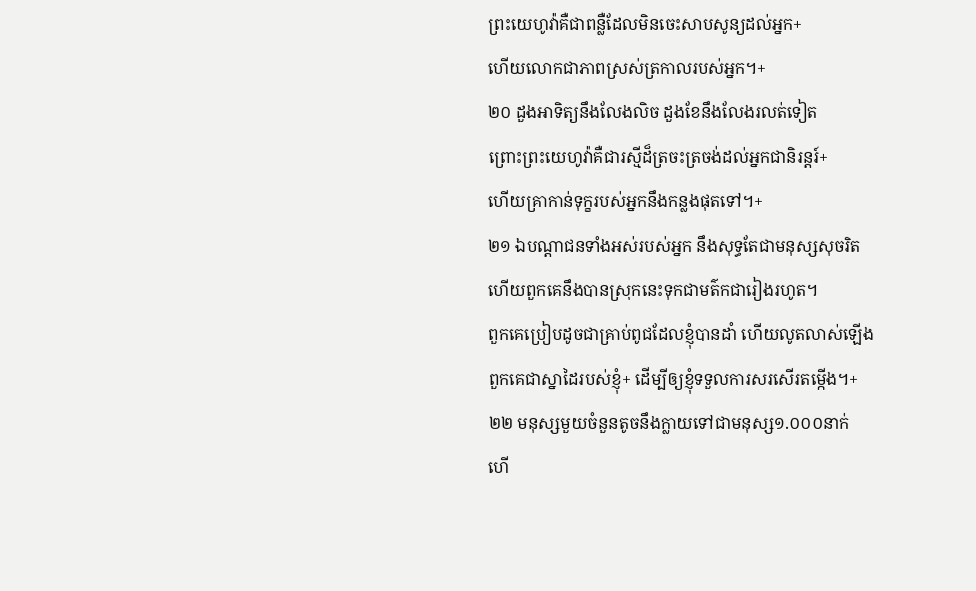ព្រះយេហូវ៉ាគឺជាពន្លឺដែលមិនចេះសាបសូន្យដល់អ្នក+
ហើយលោកជាភាពស្រស់ត្រកាលរបស់អ្នក។+
២០ ដួងអាទិត្យនឹងលែងលិច ដួងខែនឹងលែងរលត់ទៀត
ព្រោះព្រះយេហូវ៉ាគឺជារស្មីដ៏ត្រចះត្រចង់ដល់អ្នកជានិរន្តរ៍+
ហើយគ្រាកាន់ទុក្ខរបស់អ្នកនឹងកន្លងផុតទៅ។+
២១ ឯបណ្ដាជនទាំងអស់របស់អ្នក នឹងសុទ្ធតែជាមនុស្សសុចរិត
ហើយពួកគេនឹងបានស្រុកនេះទុកជាមត៌កជារៀងរហូត។
ពួកគេប្រៀបដូចជាគ្រាប់ពូជដែលខ្ញុំបានដាំ ហើយលូតលាស់ឡើង
ពួកគេជាស្នាដៃរបស់ខ្ញុំ+ ដើម្បីឲ្យខ្ញុំទទួលការសរសើរតម្កើង។+
២២ មនុស្សមួយចំនួនតូចនឹងក្លាយទៅជាមនុស្ស១.០០០នាក់
ហើ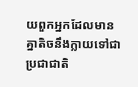យពួកអ្នកដែលមានគ្នាតិចនឹងក្លាយទៅជាប្រជាជាតិ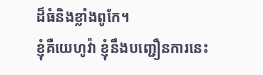ដ៏ធំនិងខ្លាំងពូកែ។
ខ្ញុំគឺយេហូវ៉ា ខ្ញុំនឹងបញ្ជឿនការនេះ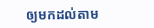ឲ្យមកដល់តាម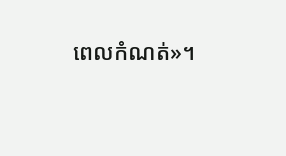ពេលកំណត់»។